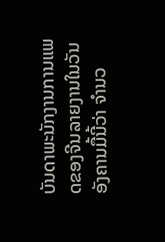ບັນດາພະນັກງານການແພດຂອງຈີນລາຍງານໃນວັນອັງຄານມື້ນີ້ວ່າ ຈຳນວ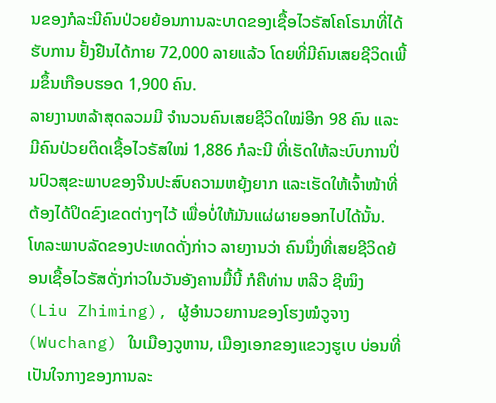ນຂອງກໍລະນີຄົນປ່ວຍຍ້ອນການລະບາດຂອງເຊື້ອໄວຣັສໂຄໂຣນາທີ່ໄດ້ຮັບການ ຢັ້ງຢືນໄດ້ກາຍ 72,000 ລາຍແລ້ວ ໂດຍທີ່ມີຄົນເສຍຊີວິດເພີ້ມຂຶ້ນເກືອບຮອດ 1,900 ຄົນ.
ລາຍງານຫລ້າສຸດລວມມີ ຈຳນວນຄົນເສຍຊີວິດໃໝ່ອີກ 98 ຄົນ ແລະມີຄົນປ່ວຍຕິດເຊື້ອໄວຣັສໃໝ່ 1,886 ກໍລະນີ ທີ່ເຮັດໃຫ້ລະບົບການປິ່ນປົວສຸຂະພາບຂອງຈີນປະສົບຄວາມຫຍຸ້ງຍາກ ແລະເຮັດໃຫ້ເຈົ້າໜ້າທີ່ຕ້ອງໄດ້ປິດຂົງເຂດຕ່າງໆໄວ້ ເພື່ອບໍ່ໃຫ້ມັນແຜ່ຜາຍອອກໄປໄດ້ນັ້ນ.
ໂທລະພາບລັດຂອງປະເທດດັ່ງກ່າວ ລາຍງານວ່າ ຄົນນຶ່ງທີ່ເສຍຊີວິດຍ້ອນເຊື້ອໄວຣັສດັ່ງກ່າວໃນວັນອັງຄານມື້ນີ້ ກໍຄືທ່ານ ຫລີວ ຊີໝິງ (Liu Zhiming), ຜູ້ອຳນວຍການຂອງໂຮງໝໍວູຈາງ (Wuchang) ໃນເມືອງວູຫານ, ເມືອງເອກຂອງແຂວງຮູເບ ບ່ອນທີ່ເປັນໃຈກາງຂອງການລະ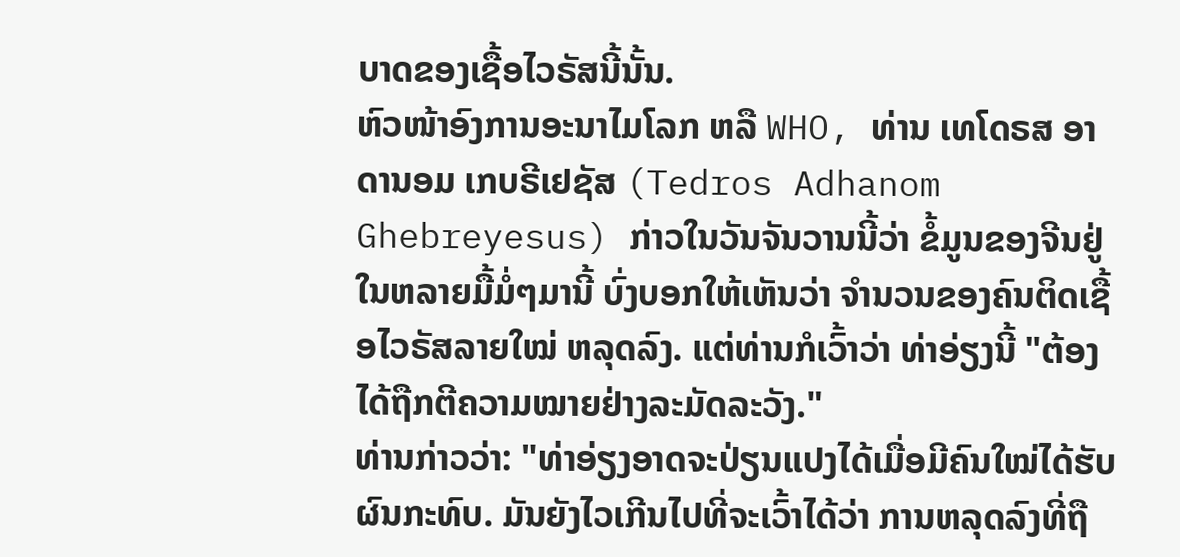ບາດຂອງເຊື້ອໄວຣັສນີ້ນັ້ນ.
ຫົວໜ້າອົງການອະນາໄມໂລກ ຫລື WHO, ທ່ານ ເທໂດຣສ ອາດານອມ ເກບຣີເຢຊັສ (Tedros Adhanom Ghebreyesus) ກ່າວໃນວັນຈັນວານນີ້ວ່າ ຂໍ້ມູນຂອງຈີນຢູ່ໃນຫລາຍມື້ມໍ່ໆມານີ້ ບົ່ງບອກໃຫ້ເຫັນວ່າ ຈຳນວນຂອງຄົນຕິດເຊື້ອໄວຣັສລາຍໃໝ່ ຫລຸດລົງ. ແຕ່ທ່ານກໍເວົ້າວ່າ ທ່າອ່ຽງນີ້ "ຕ້ອງໄດ້ຖືກຕີຄວາມໝາຍຢ່າງລະມັດລະວັງ."
ທ່ານກ່າວວ່າ: "ທ່າອ່ຽງອາດຈະປ່ຽນແປງໄດ້ເມື່ອມີຄົນໃໝ່ໄດ້ຮັບຜົນກະທົບ. ມັນຍັງໄວເກີນໄປທີ່ຈະເວົ້າໄດ້ວ່າ ການຫລຸດລົງທີ່ຖື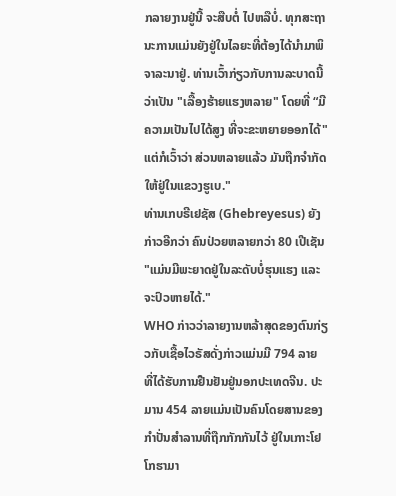ກລາຍງານຢູ່ນີ້ ຈະສືບຕໍ່ ໄປຫລືບໍ່. ທຸກສະຖານະການແມ່ນຍັງຢູ່ໃນໄລຍະທີ່ຕ້ອງໄດ້ນຳມາພິຈາລະນາຢູ່. ທ່ານເວົ້າກ່ຽວກັບການລະບາດນີ້ວ່າເປັນ "ເລື້ອງຮ້າຍແຮງຫລາຍ" ໂດຍທີ່ “ມີຄວາມເປັນໄປໄດ້ສູງ ທີ່ຈະຂະຫຍາຍອອກໄດ້" ແຕ່ກໍເວົ້າວ່າ ສ່ວນຫລາຍແລ້ວ ມັນຖືກຈຳກັດໃຫ້ຢູ່ໃນແຂວງຮູເບ."
ທ່ານເກບຣີເຢຊັສ (Ghebreyesus) ຍັງກ່າວອີກວ່າ ຄົນປ່ວຍຫລາຍກວ່າ 80 ເປີເຊັນ "ແມ່ນມີພະຍາດຢູ່ໃນລະດັບບໍ່ຮຸນແຮງ ແລະຈະປົວຫາຍໄດ້."
WHO ກ່າວວ່າລາຍງານຫລ້າສຸດຂອງຕົນກ່ຽວກັບເຊື້ອໄວຣັສດັ່ງກ່າວແມ່ນມີ 794 ລາຍ ທີ່ໄດ້ຮັບການຢືນຢັນຢູ່ນອກປະເທດຈີນ. ປະມານ 454 ລາຍແມ່ນເປັນຄົນໂດຍສານຂອງກຳປັ່ນສຳລານທີ່ຖືກກັກກັນໄວ້ ຢູ່ໃນເກາະໂຢໂກຮາມາ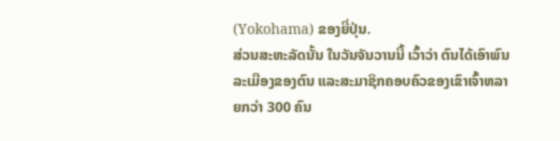(Yokohama) ຂອງຍີ່ປຸ່ນ.
ສ່ວນສະຫະລັດນັ້ນ ໃນວັນຈັນວານນີ້ ເວົ້າວ່າ ຕົນໄດ້ເອົາພົນລະເມືອງຂອງຕົນ ແລະສະມາຊິກຄອບຄົວຂອງເຂົາເຈົ້າຫລາຍກວ່າ 300 ຄົນ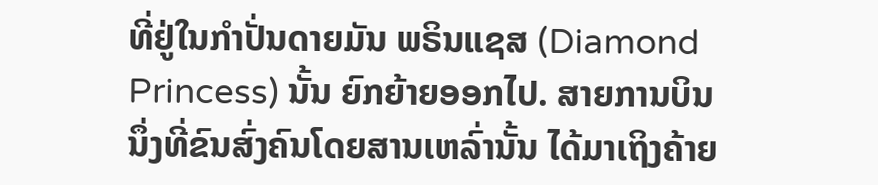ທີ່ຢູ່ໃນກຳປັ່ນດາຍມັນ ພຣິນແຊສ (Diamond Princess) ນັ້ນ ຍົກຍ້າຍອອກໄປ. ສາຍການບິນນຶ່ງທີ່ຂົນສົ່ງຄົນໂດຍສານເຫລົ່ານັ້ນ ໄດ້ມາເຖິງຄ້າຍ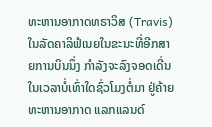ທະຫານອາກາດທຣາວິສ (Travis) ໃນລັດຄາລິຟໍເນຍໃນຂະນະທີ່ອີກສາຍການບິນນຶ່ງ ກຳລັງຈະລົງຈອດເດີ່ນໃນເວລາບໍ່ເທົ່າໃດຊົ່ວໂມງຕໍ່ມາ ຢູ່ຄ້າຍທະຫານອາກາດ ແລກແລນດ໌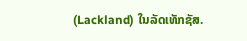(Lackland) ໃນລັດເທັກຊັສ.